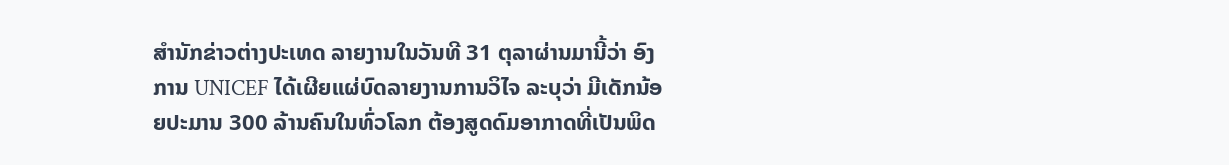ສຳນັກຂ່າວຕ່າງປະເທດ ລາຍງານໃນວັນທີ 31 ຕຸລາຜ່ານມານີ້ວ່າ ອົງການ UNICEF ໄດ້ເຜີຍແຜ່ບົດລາຍງານການວິໄຈ ລະບຸວ່າ ມີເດັກນ້ອຍປະມານ 300 ລ້ານຄົນໃນທົ່ວໂລກ ຕ້ອງສູດດົມອາກາດທີ່ເປັນພິດ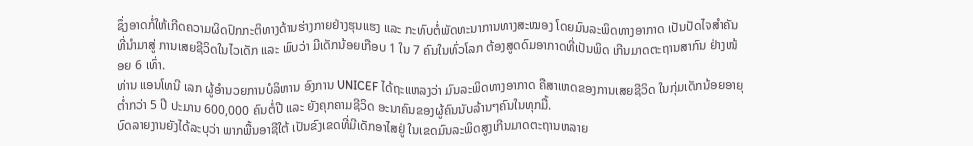ຊຶ່ງອາດກໍ່ໃຫ້ເກີດຄວາມຜິດປົກກະຕິທາງດ້ານຮ່າງກາຍຢ່າງຮຸນແຮງ ແລະ ກະທົບຕໍ່ພັດທະນາການທາງສະໝອງ ໂດຍມົນລະພິດທາງອາກາດ ເປັນປັດໄຈສຳຄັນທີ່ນຳມາສູ່ ການເສຍຊີວິດໃນໄວເດັກ ແລະ ພົບວ່າ ມີເດັກນ້ອຍເກືອບ 1 ໃນ 7 ຄົນໃນທົ່ວໂລກ ຕ້ອງສູດດົມອາກາດທີ່ເປັນພິດ ເກີນມາດຕະຖານສາກົນ ຢ່າງໜ້ອຍ 6 ເທົ່າ.
ທ່ານ ແອນໂທນີ ເລກ ຜູ້ອຳນວຍການບໍລິຫານ ອົງການ UNICEF ໄດ້ຖະແຫລງວ່າ ມົນລະພິດທາງອາກາດ ຄືສາເຫດຂອງການເສຍຊີວິດ ໃນກຸ່ມເດັກນ້ອຍອາຍຸຕ່ຳກວ່າ 5 ປີ ປະມານ 600,000 ຄົນຕໍ່ປີ ແລະ ຍັງຄຸກຄາມຊີວິດ ອະນາຄົນຂອງຜູ້ຄົນນັບລ້ານໆຄົນໃນທຸກມື້.
ບົດລາຍງານຍັງໄດ້ລະບຸວ່າ ພາກພື້ນອາຊີໃຕ້ ເປັນຂົງເຂດທີ່ມີເດັກອາໄສຢູ່ ໃນເຂດມົນລະພິດສູງເກີນມາດຕະຖານຫລາຍ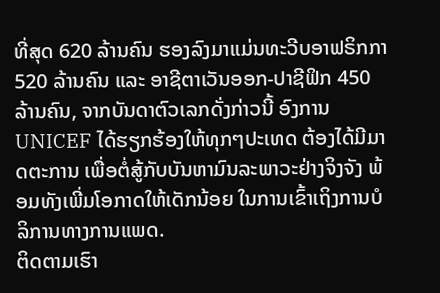ທີ່ສຸດ 620 ລ້ານຄົນ ຮອງລົງມາແມ່ນທະວີບອາຟຣິກກາ 520 ລ້ານຄົນ ແລະ ອາຊີຕາເວັນອອກ-ປາຊີຟິກ 450 ລ້ານຄົນ, ຈາກບັນດາຕົວເລກດັ່ງກ່າວນີ້ ອົງການ UNICEF ໄດ້ຮຽກຮ້ອງໃຫ້ທຸກໆປະເທດ ຕ້ອງໄດ້ມີມາດຕະການ ເພື່ອຕໍ່ສູ້ກັບບັນຫາມົນລະພາວະຢ່າງຈິງຈັງ ພ້ອມທັງເພີ່ມໂອກາດໃຫ້ເດັກນ້ອຍ ໃນການເຂົ້າເຖິງການບໍລິການທາງການແພດ.
ຕິດຕາມເຮົາ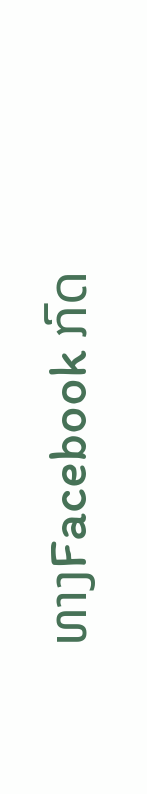ທາງFacebook ກົດ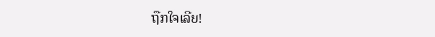ຖືກໃຈເລີຍ!